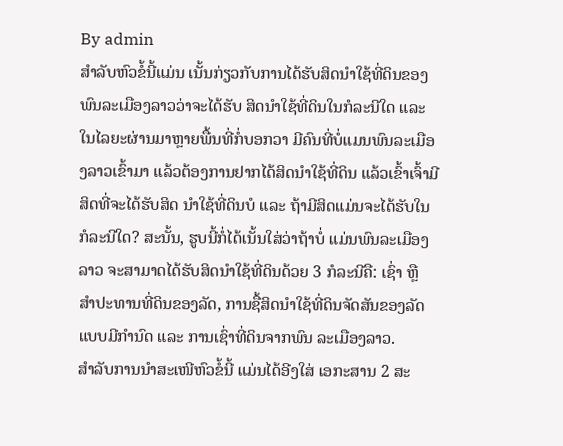By admin
ສຳລັບຫົວຂໍ້ນີ້ແມ່ນ ເນັ້ນກ່ຽວກັບການໄດ້ຮັບສິດນໍາໃຊ້ທີ່ດິນຂອງພົນລະເມືອງລາວວ່າຈະໄດ້ຮັບ ສິດນໍາໃຊ້ທີ່ດິນໃນກໍລະນີໃດ ແລະ ໃນໄລຍະຜ່ານມາຫຼາຍພື້ນທີ່ກໍ່ບອກວາ ມີຄົນທີ່ບໍ່ແມນພົນລະເມືອງລາວເຂົ້າມາ ແລ້ວຕ້ອງການຢາກໄດ້ສິດນໍາໃຊ້ທີ່ດິນ ແລ້ວເຂົ້າເຈົ້າມີສິດທີ່ຈະໄດ້ຮັບສິດ ນໍາໃຊ້ທີ່ດິນບໍ ແລະ ຖ້າມີສິດແມ່ນຈະໄດ້ຮັບໃນກໍລະນີໃດ? ສະນັ້ນ, ຮູບນີ້ກໍ່ໄດ້ເນັ້ນໃສ່ວ່າຖ້າບໍ່ ແມ່ນພົນລະເມືອງລາວ ຈະສາມາດໄດ້ຮັບສິດນໍາໃຊ້ທີ່ດິນດ້ວຍ 3 ກໍລະນີຄື: ເຊົ່າ ຫຼື ສໍາປະທານທີ່ດິນຂອງລັດ, ການຊື້ສິດນໍາໃຊ້ທີ່ດິນຈັດສັນຂອງລັດແບບມີກໍານົດ ແລະ ການເຊົ່າທີ່ດິນຈາກພົນ ລະເມືອງລາວ.
ສໍາລັບການນໍາສະເໜີຫົວຂໍ້ນີ້ ແມ່ນໄດ້ອີງໃສ່ ເອກະສານ 2 ສະ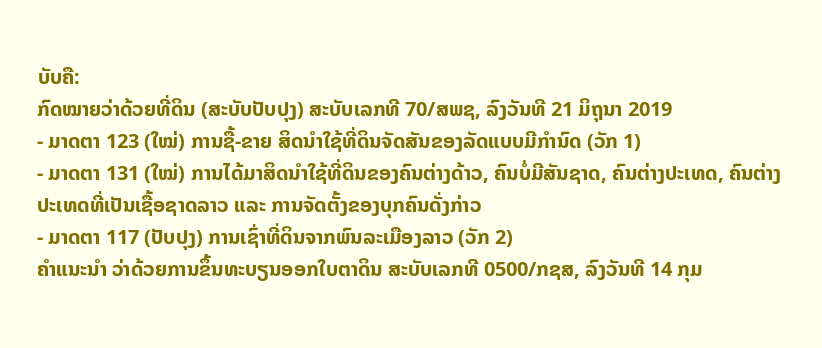ບັບຄື:
ກົດໝາຍວ່າດ້ວຍທີ່ດິນ (ສະບັບປັບປຸງ) ສະບັບເລກທີ 70/ສພຊ, ລົງວັນທີ 21 ມິຖຸນາ 2019
- ມາດຕາ 123 (ໃໝ່) ການຊື້-ຂາຍ ສິດນໍາໃຊ້ທີ່ດິນຈັດສັນຂອງລັດແບບມີກໍານົດ (ວັກ 1)
- ມາດຕາ 131 (ໃໝ່) ການໄດ້ມາສິດນໍາໃຊ້ທີ່ດິນຂອງຄົນຕ່າງດ້າວ, ຄົນບໍ່ມີສັນຊາດ, ຄົນຕ່າງປະເທດ, ຄົນຕ່າງປະເທດທີ່ເປັນເຊື້ອຊາດລາວ ແລະ ການຈັດຕັ້ງຂອງບຸກຄົນດັ່ງກ່າວ
- ມາດຕາ 117 (ປັບປຸງ) ການເຊົ່າທີ່ດິນຈາກພົນລະເມືອງລາວ (ວັກ 2)
ຄໍາແນະນໍາ ວ່າດ້ວຍການຂຶ້ນທະບຽນອອກໃບຕາດິນ ສະບັບເລກທີ 0500/ກຊສ, ລົງວັນທີ 14 ກຸມ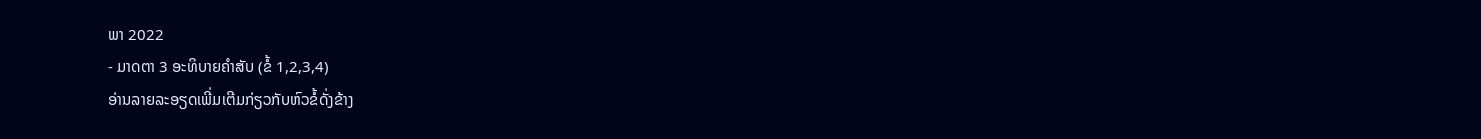ພາ 2022
- ມາດຕາ 3 ອະທິບາຍຄໍາສັບ (ຂໍ້ 1,2,3,4)
ອ່ານລາຍລະອຽດເພີ່ມເຕີມກ່ຽວກັບຫົວຂໍ້ດັ່ງຂ້າງ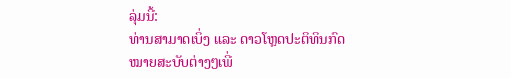ລຸ່ມນີ້:
ທ່ານສາມາດເບິ່ງ ແລະ ດາວໂຫຼດປະຕິທິນກົດໝາຍສະບັບຕ່າງໆເພີ່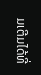ມເຕີມໄດ້ທີ່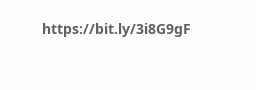https://bit.ly/3i8G9gF